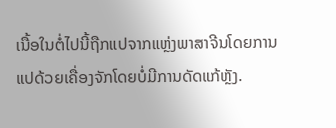ເນື້ອໃນຕໍ່ໄປນີ້ຖືກແປຈາກແຫຼ່ງພາສາຈີນໂດຍການແປດ້ວຍເຄື່ອງຈັກໂດຍບໍ່ມີການດັດແກ້ຫຼັງ.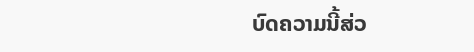ບົດຄວາມນີ້ສ່ວ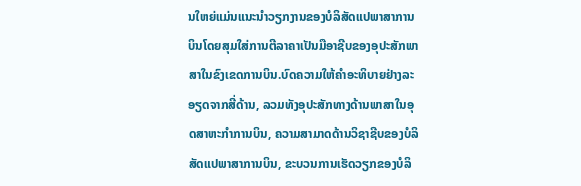ນໃຫຍ່ແມ່ນແນະນຳວຽກງານຂອງບໍລິສັດແປພາສາການບິນໂດຍສຸມໃສ່ການຕີລາຄາເປັນມືອາຊີບຂອງອຸປະສັກພາສາໃນຂົງເຂດການບິນ.ບົດຄວາມໃຫ້ຄໍາອະທິບາຍຢ່າງລະອຽດຈາກສີ່ດ້ານ, ລວມທັງອຸປະສັກທາງດ້ານພາສາໃນອຸດສາຫະກໍາການບິນ, ຄວາມສາມາດດ້ານວິຊາຊີບຂອງບໍລິສັດແປພາສາການບິນ, ຂະບວນການເຮັດວຽກຂອງບໍລິ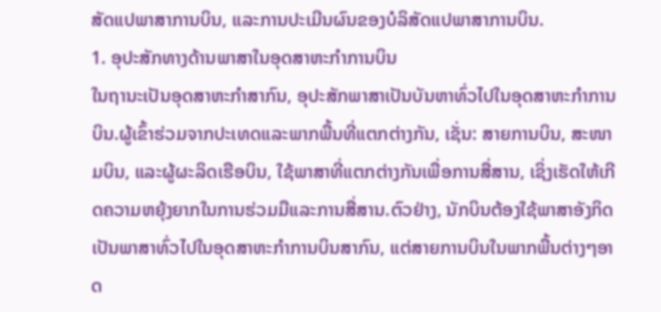ສັດແປພາສາການບິນ, ແລະການປະເມີນຜົນຂອງບໍລິສັດແປພາສາການບິນ.
1. ອຸປະສັກທາງດ້ານພາສາໃນອຸດສາຫະກໍາການບິນ
ໃນຖານະເປັນອຸດສາຫະກໍາສາກົນ, ອຸປະສັກພາສາເປັນບັນຫາທົ່ວໄປໃນອຸດສາຫະກໍາການບິນ.ຜູ້ເຂົ້າຮ່ວມຈາກປະເທດແລະພາກພື້ນທີ່ແຕກຕ່າງກັນ, ເຊັ່ນ: ສາຍການບິນ, ສະໜາມບິນ, ແລະຜູ້ຜະລິດເຮືອບິນ, ໃຊ້ພາສາທີ່ແຕກຕ່າງກັນເພື່ອການສື່ສານ, ເຊິ່ງເຮັດໃຫ້ເກີດຄວາມຫຍຸ້ງຍາກໃນການຮ່ວມມືແລະການສື່ສານ.ຕົວຢ່າງ, ນັກບິນຕ້ອງໃຊ້ພາສາອັງກິດເປັນພາສາທົ່ວໄປໃນອຸດສາຫະກໍາການບິນສາກົນ, ແຕ່ສາຍການບິນໃນພາກພື້ນຕ່າງໆອາດ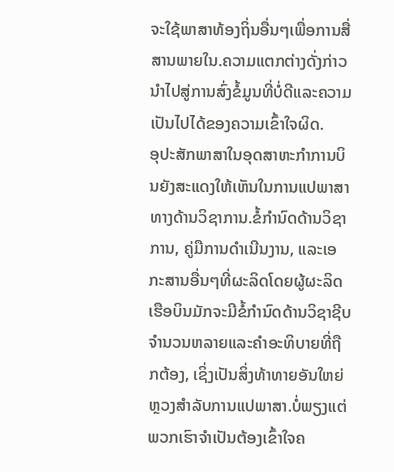ຈະໃຊ້ພາສາທ້ອງຖິ່ນອື່ນໆເພື່ອການສື່ສານພາຍໃນ.ຄວາມແຕກຕ່າງດັ່ງກ່າວນໍາໄປສູ່ການສົ່ງຂໍ້ມູນທີ່ບໍ່ດີແລະຄວາມເປັນໄປໄດ້ຂອງຄວາມເຂົ້າໃຈຜິດ.
ອຸປະສັກພາສາໃນອຸດສາຫະກໍາການບິນຍັງສະແດງໃຫ້ເຫັນໃນການແປພາສາທາງດ້ານວິຊາການ.ຂໍ້ກໍານົດດ້ານວິຊາການ, ຄູ່ມືການດໍາເນີນງານ, ແລະເອກະສານອື່ນໆທີ່ຜະລິດໂດຍຜູ້ຜະລິດເຮືອບິນມັກຈະມີຂໍ້ກໍານົດດ້ານວິຊາຊີບຈໍານວນຫລາຍແລະຄໍາອະທິບາຍທີ່ຖືກຕ້ອງ, ເຊິ່ງເປັນສິ່ງທ້າທາຍອັນໃຫຍ່ຫຼວງສໍາລັບການແປພາສາ.ບໍ່ພຽງແຕ່ພວກເຮົາຈໍາເປັນຕ້ອງເຂົ້າໃຈຄ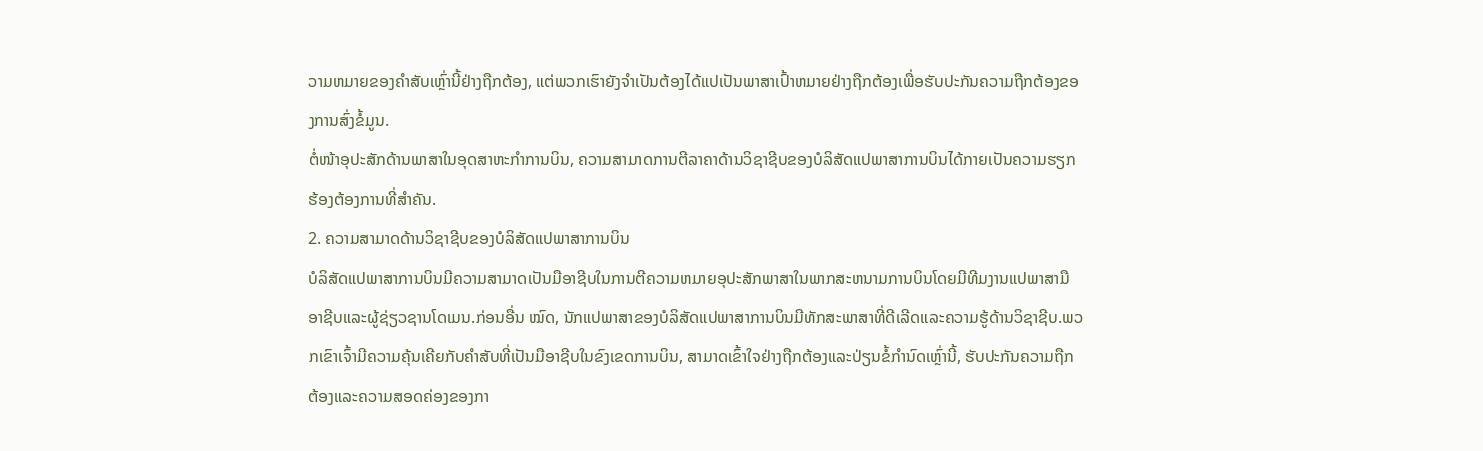ວາມຫມາຍຂອງຄໍາສັບເຫຼົ່ານີ້ຢ່າງຖືກຕ້ອງ, ແຕ່ພວກເຮົາຍັງຈໍາເປັນຕ້ອງໄດ້ແປເປັນພາສາເປົ້າຫມາຍຢ່າງຖືກຕ້ອງເພື່ອຮັບປະກັນຄວາມຖືກຕ້ອງຂອງການສົ່ງຂໍ້ມູນ.
ຕໍ່ໜ້າອຸປະສັກດ້ານພາສາໃນອຸດສາຫະກຳການບິນ, ຄວາມສາມາດການຕີລາຄາດ້ານວິຊາຊີບຂອງບໍລິສັດແປພາສາການບິນໄດ້ກາຍເປັນຄວາມຮຽກຮ້ອງຕ້ອງການທີ່ສຳຄັນ.
2. ຄວາມສາມາດດ້ານວິຊາຊີບຂອງບໍລິສັດແປພາສາການບິນ
ບໍລິສັດແປພາສາການບິນມີຄວາມສາມາດເປັນມືອາຊີບໃນການຕີຄວາມຫມາຍອຸປະສັກພາສາໃນພາກສະຫນາມການບິນໂດຍມີທີມງານແປພາສາມືອາຊີບແລະຜູ້ຊ່ຽວຊານໂດເມນ.ກ່ອນອື່ນ ໝົດ, ນັກແປພາສາຂອງບໍລິສັດແປພາສາການບິນມີທັກສະພາສາທີ່ດີເລີດແລະຄວາມຮູ້ດ້ານວິຊາຊີບ.ພວກເຂົາເຈົ້າມີຄວາມຄຸ້ນເຄີຍກັບຄໍາສັບທີ່ເປັນມືອາຊີບໃນຂົງເຂດການບິນ, ສາມາດເຂົ້າໃຈຢ່າງຖືກຕ້ອງແລະປ່ຽນຂໍ້ກໍານົດເຫຼົ່ານີ້, ຮັບປະກັນຄວາມຖືກຕ້ອງແລະຄວາມສອດຄ່ອງຂອງກາ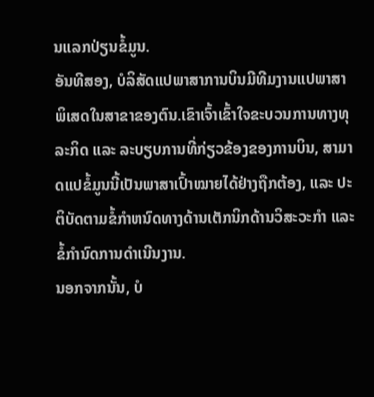ນແລກປ່ຽນຂໍ້ມູນ.
ອັນທີສອງ, ບໍລິສັດແປພາສາການບິນມີທີມງານແປພາສາພິເສດໃນສາຂາຂອງຕົນ.ເຂົາເຈົ້າເຂົ້າໃຈຂະບວນການທາງທຸລະກິດ ແລະ ລະບຽບການທີ່ກ່ຽວຂ້ອງຂອງການບິນ, ສາມາດແປຂໍ້ມູນນີ້ເປັນພາສາເປົ້າໝາຍໄດ້ຢ່າງຖືກຕ້ອງ, ແລະ ປະຕິບັດຕາມຂໍ້ກໍາຫນົດທາງດ້ານເຕັກນິກດ້ານວິສະວະກໍາ ແລະ ຂໍ້ກໍານົດການດໍາເນີນງານ.
ນອກຈາກນັ້ນ, ບໍ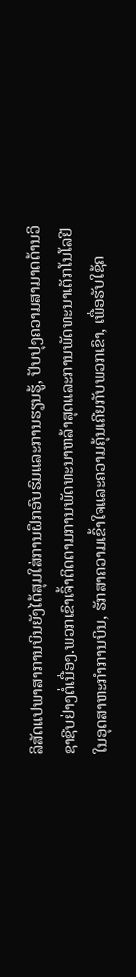ລິສັດແປພາສາການບິນຍັງໄດ້ສຸມໃສ່ການຝຶກອົບຮົມແລະການຮຽນຮູ້, ປັບປຸງຄວາມສາມາດດ້ານວິຊາຊີບຢ່າງຕໍ່ເນື່ອງ.ພວກເຂົາເຈົ້າຕິດຕາມການພັດທະນາຫລ້າສຸດແລະການພັດທະນາເຕັກໂນໂລຢີໃນອຸດສາຫະກໍາການບິນ, ຮັກສາຄວາມເຂົ້າໃຈແລະຄວາມຄຸ້ນເຄີຍກັບພວກເຂົາ, ເພື່ອຮັບໃຊ້ຄ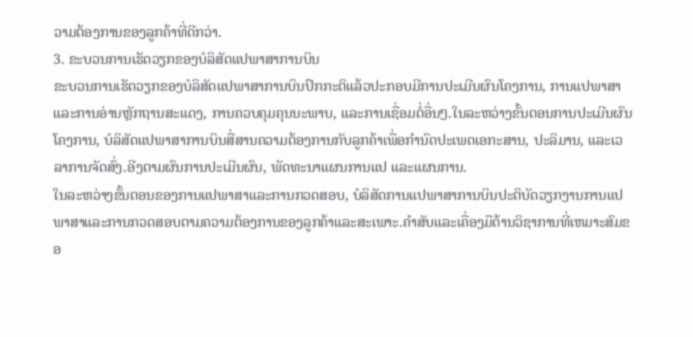ວາມຕ້ອງການຂອງລູກຄ້າທີ່ດີກວ່າ.
3. ຂະບວນການເຮັດວຽກຂອງບໍລິສັດແປພາສາການບິນ
ຂະບວນການເຮັດວຽກຂອງບໍລິສັດແປພາສາການບິນປົກກະຕິແລ້ວປະກອບມີການປະເມີນຜົນໂຄງການ, ການແປພາສາແລະການອ່ານຫຼັກຖານສະແດງ, ການຄວບຄຸມຄຸນນະພາບ, ແລະການເຊື່ອມຕໍ່ອື່ນໆ.ໃນລະຫວ່າງຂັ້ນຕອນການປະເມີນຜົນໂຄງການ, ບໍລິສັດແປພາສາການບິນສື່ສານຄວາມຕ້ອງການກັບລູກຄ້າເພື່ອກໍານົດປະເພດເອກະສານ, ປະລິມານ, ແລະເວລາການຈັດສົ່ງ.ອີງຕາມຜົນການປະເມີນຜົນ, ພັດທະນາແຜນການແປ ແລະແຜນການ.
ໃນລະຫວ່າງຂັ້ນຕອນຂອງການແປພາສາແລະການກວດສອບ, ບໍລິສັດການແປພາສາການບິນປະຕິບັດວຽກງານການແປພາສາແລະການກວດສອບຕາມຄວາມຕ້ອງການຂອງລູກຄ້າແລະສະເພາະ.ຄໍາສັບແລະເຄື່ອງມືດ້ານວິຊາການທີ່ເຫມາະສົມຂອ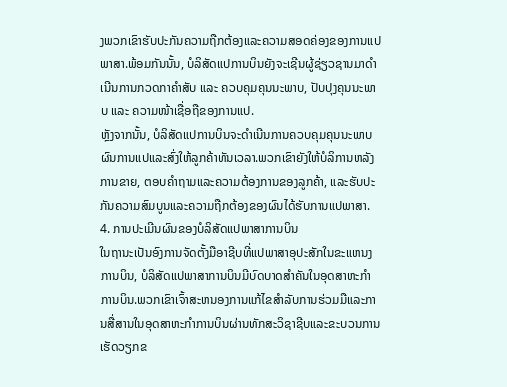ງພວກເຂົາຮັບປະກັນຄວາມຖືກຕ້ອງແລະຄວາມສອດຄ່ອງຂອງການແປພາສາ.ພ້ອມກັນນັ້ນ, ບໍລິສັດແປການບິນຍັງຈະເຊີນຜູ້ຊ່ຽວຊານມາດຳເນີນການກວດກາຄຳສັບ ແລະ ຄວບຄຸມຄຸນນະພາບ, ປັບປຸງຄຸນນະພາບ ແລະ ຄວາມໜ້າເຊື່ອຖືຂອງການແປ.
ຫຼັງຈາກນັ້ນ, ບໍລິສັດແປການບິນຈະດຳເນີນການຄວບຄຸມຄຸນນະພາບຜົນການແປແລະສົ່ງໃຫ້ລູກຄ້າທັນເວລາ.ພວກເຂົາຍັງໃຫ້ບໍລິການຫລັງການຂາຍ, ຕອບຄໍາຖາມແລະຄວາມຕ້ອງການຂອງລູກຄ້າ, ແລະຮັບປະກັນຄວາມສົມບູນແລະຄວາມຖືກຕ້ອງຂອງຜົນໄດ້ຮັບການແປພາສາ.
4. ການປະເມີນຜົນຂອງບໍລິສັດແປພາສາການບິນ
ໃນຖານະເປັນອົງການຈັດຕັ້ງມືອາຊີບທີ່ແປພາສາອຸປະສັກໃນຂະແຫນງການບິນ, ບໍລິສັດແປພາສາການບິນມີບົດບາດສໍາຄັນໃນອຸດສາຫະກໍາການບິນ.ພວກເຂົາເຈົ້າສະຫນອງການແກ້ໄຂສໍາລັບການຮ່ວມມືແລະການສື່ສານໃນອຸດສາຫະກໍາການບິນຜ່ານທັກສະວິຊາຊີບແລະຂະບວນການເຮັດວຽກຂ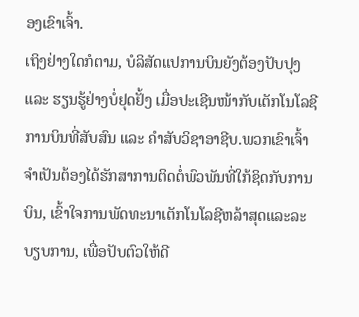ອງເຂົາເຈົ້າ.
ເຖິງຢ່າງໃດກໍຕາມ, ບໍລິສັດແປການບິນຍັງຕ້ອງປັບປຸງ ແລະ ຮຽນຮູ້ຢ່າງບໍ່ຢຸດຢັ້ງ ເມື່ອປະເຊີນໜ້າກັບເຕັກໂນໂລຊີການບິນທີ່ສັບສົນ ແລະ ຄຳສັບວິຊາອາຊີບ.ພວກເຂົາເຈົ້າຈໍາເປັນຕ້ອງໄດ້ຮັກສາການຕິດຕໍ່ພົວພັນທີ່ໃກ້ຊິດກັບການບິນ, ເຂົ້າໃຈການພັດທະນາເຕັກໂນໂລຊີຫລ້າສຸດແລະລະບຽບການ, ເພື່ອປັບຕົວໃຫ້ດີ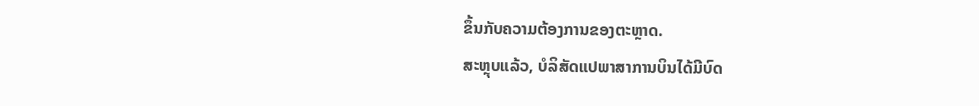ຂຶ້ນກັບຄວາມຕ້ອງການຂອງຕະຫຼາດ.
ສະຫຼຸບແລ້ວ, ບໍລິສັດແປພາສາການບິນໄດ້ມີບົດ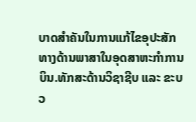ບາດສໍາຄັນໃນການແກ້ໄຂອຸປະສັກທາງດ້ານພາສາໃນອຸດສາຫະກໍາການບິນ.ທັກສະດ້ານວິຊາຊີບ ແລະ ຂະບວ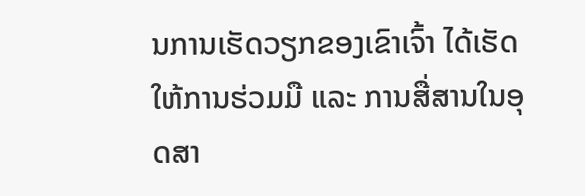ນການເຮັດວຽກຂອງເຂົາເຈົ້າ ໄດ້ເຮັດໃຫ້ການຮ່ວມມື ແລະ ການສື່ສານໃນອຸດສາ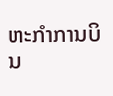ຫະກໍາການບິນ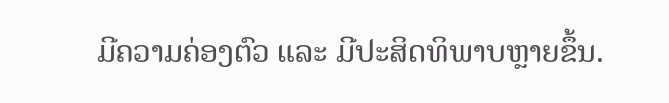ມີຄວາມຄ່ອງຕົວ ແລະ ມີປະສິດທິພາບຫຼາຍຂຶ້ນ.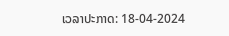ເວລາປະກາດ: 18-04-2024